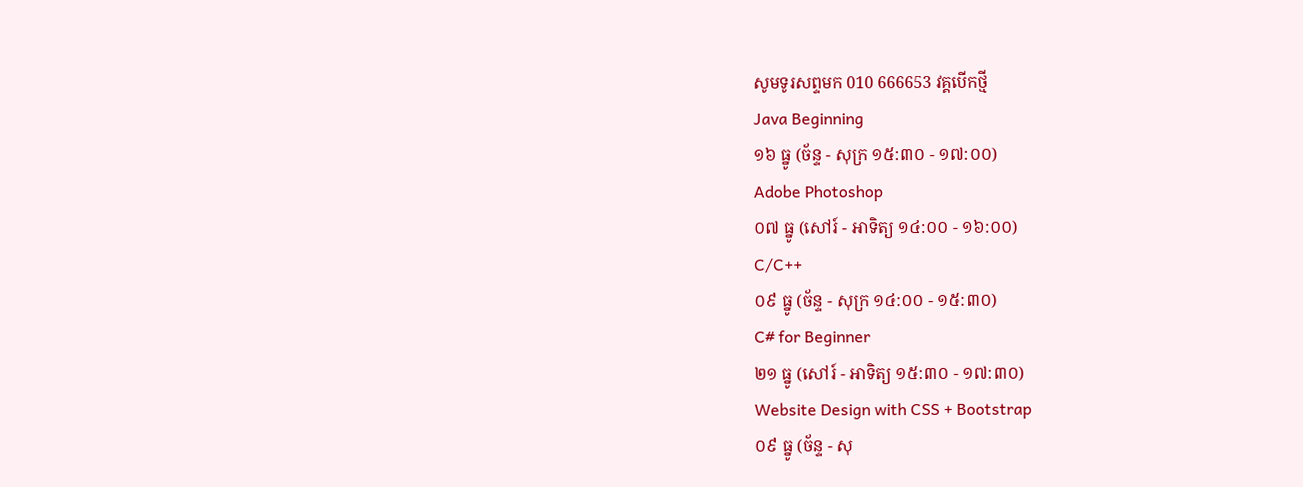សូមទូរសព្ទមក 010 666653 វគ្គបើកថ្មី
Java Beginning
១៦ ធ្នូ (ច័ន្ទ - សុក្រ ១៥:៣០ - ១៧:០០)
Adobe Photoshop
០៧ ធ្នូ (សៅរ៍ - អាទិត្យ ១៤:០០ - ១៦:០០)
C/C++
០៩ ធ្នូ (ច័ន្ទ - សុក្រ ១៤:០០ - ១៥:៣០)
C# for Beginner
២១ ធ្នូ (សៅរ៍ - អាទិត្យ ១៥:៣០ - ១៧:៣០)
Website Design with CSS + Bootstrap
០៩ ធ្នូ (ច័ន្ទ - សុ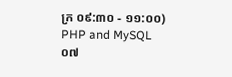ក្រ ០៩:៣០ - ១១:០០)
PHP and MySQL
០៧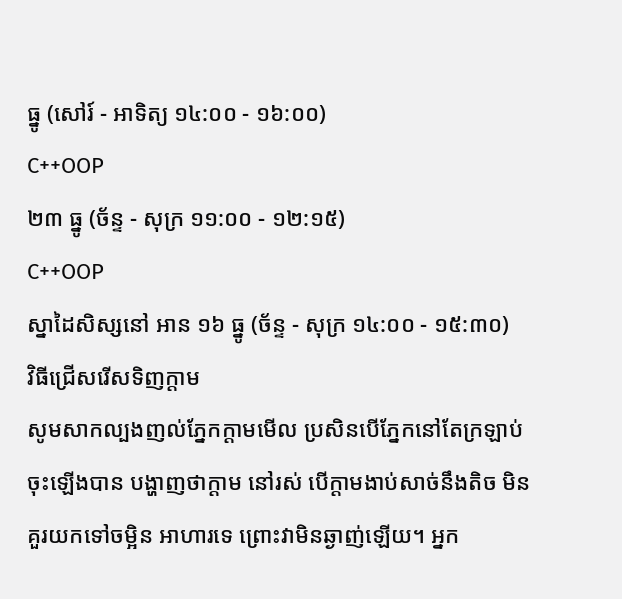ធ្នូ (សៅរ៍ - អាទិត្យ ១៤:០០ - ១៦:០០)
C++OOP
២៣ ធ្នូ (ច័ន្ទ - សុក្រ ១១:០០ - ១២:១៥)
C++OOP
ស្នាដៃសិស្សនៅ អាន ១៦ ធ្នូ (ច័ន្ទ - សុក្រ ១៤:០០ - ១៥:៣០)
វិធីជ្រើសរើសទិញក្តាម
សូមសាកល្បងញល់ភ្នែកក្តាមមើល ប្រសិនបើភ្នែកនៅតែក្រឡាប់ចុះឡើងបាន បង្ហាញថាក្តាម នៅរស់ បើក្តាមងាប់សាច់នឹងតិច មិនគួរយកទៅចម្អិន អាហារទេ ព្រោះវាមិនឆ្ងាញ់ឡើយ។ អ្នក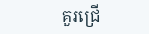គួរជ្រើ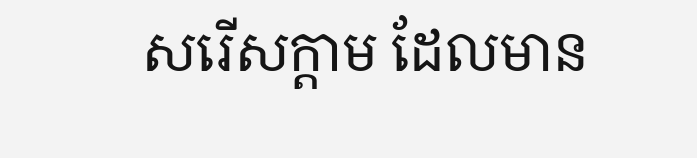សរើសក្តាម ដែលមាន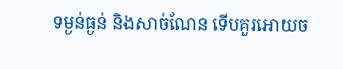ទម្ងន់ធ្ងន់ និងសាច់ណែន ទើបគួរអោយច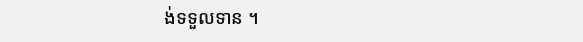ង់ទទួលទាន ។